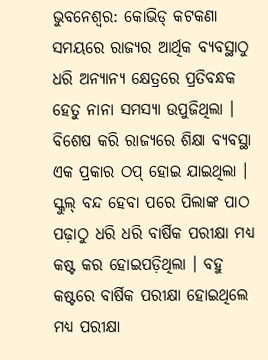ଭୁବନେଶ୍ୱର: କୋଭିଡ୍ କଟକଣା ସମୟରେ ରାଜ୍ୟର ଆର୍ଥିକ ବ୍ୟବସ୍ଥାଠୁ ଧରି ଅନ୍ୟାନ୍ୟ କ୍ଷେତ୍ରରେ ପ୍ରତିବନ୍ଧକ ହେତୁ ନାନା ସମସ୍ୟା ଉପୁଜିଥିଲା । ବିଶେଷ କରି ରାଜ୍ୟରେ ଶିକ୍ଷା ବ୍ୟବସ୍ଥା ଏକ ପ୍ରକାର ଠପ୍ ହୋଇ ଯାଇଥିଲା । ସ୍କୁଲ୍ ବନ୍ଦ ହେବା ପରେ ପିଲାଙ୍କ ପାଠ ପଢ଼ାଠୁ ଧରି ଧରି ବାର୍ଷିକ ପରୀକ୍ଷା ମଧ୍ୟ କଷ୍ଟ କର ହୋଇପଡ଼ିଥିଲା । ବହୁ କଷ୍ଟରେ ବାର୍ଷିକ ପରୀକ୍ଷା ହୋଇଥିଲେ ମଧ୍ୟ ପରୀକ୍ଷା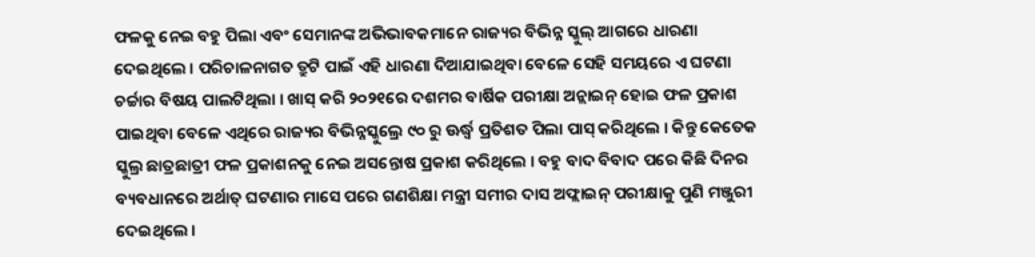ଫଳକୁ ନେଇ ବହୁ ପିଲା ଏବଂ ସେମାନଙ୍କ ଅଭିଭାବକମାନେ ରାଜ୍ୟର ବିଭିନ୍ନ ସ୍କୁଲ୍ ଆଗରେ ଧାରଣା ଦେଇଥିଲେ । ପରିଚାଳନାଗତ ତ୍ରୁଟି ପାଇଁ ଏହି ଧାରଣା ଦିଆଯାଇଥିବା ବେଳେ ସେହି ସମୟରେ ଏ ଘଟଣା ଚର୍ଚ୍ଚାର ବିଷୟ ପାଲଟିଥିଲା । ଖାସ୍ କରି ୨୦୨୧ରେ ଦଶମର ବାର୍ଷିକ ପରୀକ୍ଷା ଅନ୍ଲାଇନ୍ ହୋଇ ଫଳ ପ୍ରକାଶ ପାଇଥିବା ବେଳେ ଏଥିରେ ରାଜ୍ୟର ବିଭିନ୍ନସ୍କୁଲ୍ରେ ୯୦ ରୁ ଊର୍ଦ୍ଧ୍ୱ ପ୍ରତିଶତ ପିଲା ପାସ୍ କରିଥିଲେ । କିନ୍ତୁ କେତେକ ସ୍କୁଲ୍ର ଛାତ୍ରଛାତ୍ରୀ ଫଳ ପ୍ରକାଶନକୁ ନେଇ ଅସନ୍ତୋଷ ପ୍ରକାଶ କରିଥିଲେ । ବହୁ ବାଦ ବିବାଦ ପରେ କିଛି ଦିନର ବ୍ୟବଧାନରେ ଅର୍ଥାତ୍ ଘଟଣାର ମାସେ ପରେ ଗଣଶିକ୍ଷା ମନ୍ତ୍ରୀ ସମୀର ଦାସ ଅଫ୍ଲାଇନ୍ ପରୀକ୍ଷାକୁ ପୁଣି ମଞ୍ଜୁରୀ ଦେଇଥିଲେ ।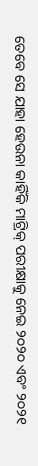ତେବେ ସେ ଯାହା ହେଉନା କାହିଁକି ମାଟ୍ରିକ୍ ପରୀକ୍ଷାକୁ ନେଇ ୨୦୨୦ ଏବଂ ୨୦୨୧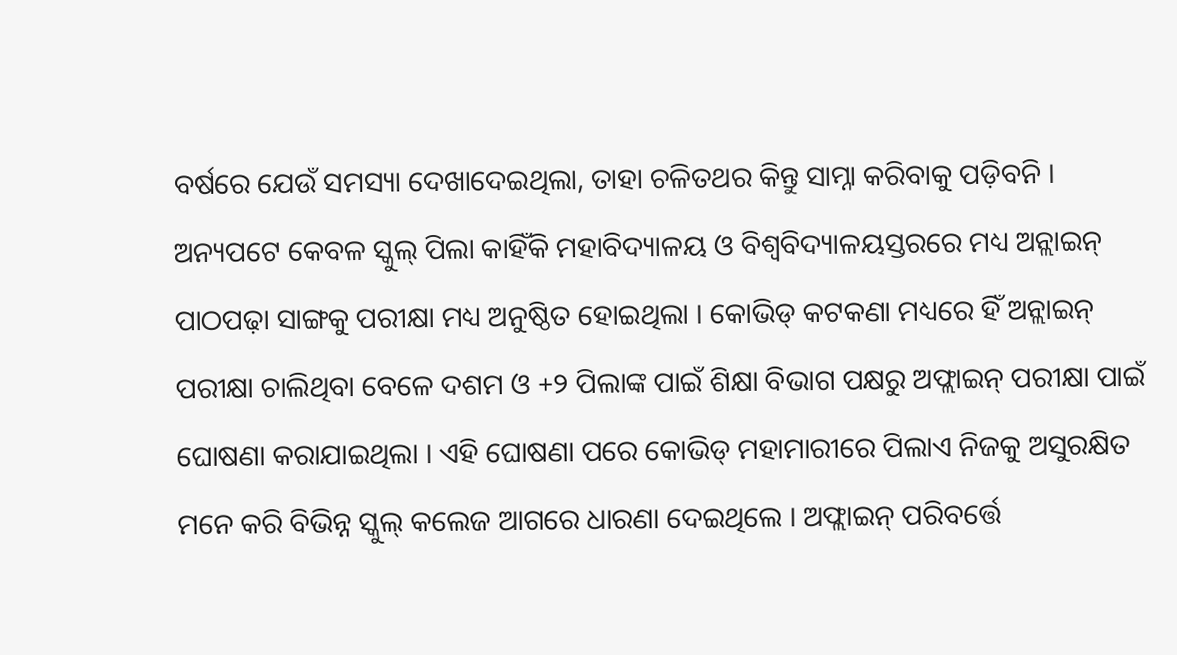ବର୍ଷରେ ଯେଉଁ ସମସ୍ୟା ଦେଖାଦେଇଥିଲା, ତାହା ଚଳିତଥର କିନ୍ତୁ ସାମ୍ନା କରିବାକୁ ପଡ଼ିବନି ।
ଅନ୍ୟପଟେ କେବଳ ସ୍କୁଲ୍ ପିଲା କାହିଁକି ମହାବିଦ୍ୟାଳୟ ଓ ବିଶ୍ୱବିଦ୍ୟାଳୟସ୍ତରରେ ମଧ୍ୟ ଅନ୍ଲାଇନ୍ ପାଠପଢ଼ା ସାଙ୍ଗକୁ ପରୀକ୍ଷା ମଧ୍ୟ ଅନୁଷ୍ଠିତ ହୋଇଥିଲା । କୋଭିଡ୍ କଟକଣା ମଧ୍ୟରେ ହିଁ ଅନ୍ଲାଇନ୍ ପରୀକ୍ଷା ଚାଲିଥିବା ବେଳେ ଦଶମ ଓ +୨ ପିଲାଙ୍କ ପାଇଁ ଶିକ୍ଷା ବିଭାଗ ପକ୍ଷରୁ ଅଫ୍ଲାଇନ୍ ପରୀକ୍ଷା ପାଇଁ ଘୋଷଣା କରାଯାଇଥିଲା । ଏହି ଘୋଷଣା ପରେ କୋଭିଡ୍ ମହାମାରୀରେ ପିଲାଏ ନିଜକୁ ଅସୁରକ୍ଷିତ ମନେ କରି ବିଭିନ୍ନ ସ୍କୁଲ୍ କଲେଜ ଆଗରେ ଧାରଣା ଦେଇଥିଲେ । ଅଫ୍ଲାଇନ୍ ପରିବର୍ତ୍ତେ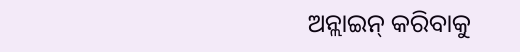ଅନ୍ଲାଇନ୍ କରିବାକୁ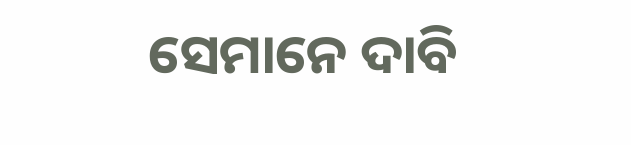ସେମାନେ ଦାବି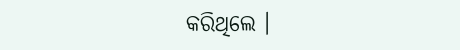କରିଥିଲେ ।